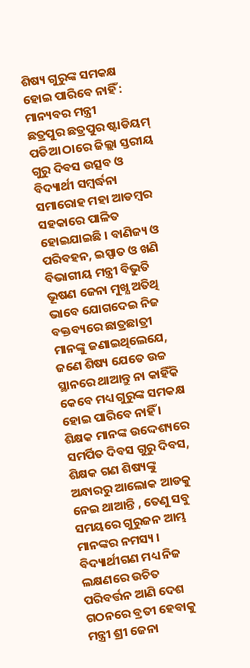ଶିଷ୍ୟ ଗୁରୁଙ୍କ ସମକକ୍ଷ ହୋଇ ପାରିବେ ନାହିଁ : ମାନ୍ୟବର ମନ୍ତ୍ରୀ
ଛତ୍ରପୁର ଛତ୍ରପୁର ଷ୍ଟାଡିୟମ୍ ପଡିଆ ଠାରେ ଜିଲ୍ଲା ସ୍ତରୀୟ ଗୁରୁ ଦିବସ ଉତ୍ସବ ଓ ବିଦ୍ୟାର୍ଥୀ ସମ୍ବର୍ଦ୍ଧନା ସମାରୋହ ମହା ଆଡମ୍ବର ସହକାରେ ପାଳିତ ହୋଇଯାଇଛି । ବାଣିଜ୍ୟ ଓ ପରିବହନ, ଇସ୍ପାତ ଓ ଖଣି ବିଭାଗୀୟ ମନ୍ତ୍ରୀ ବିଭୁତି ଭୂଷଣ ଜେନା ମୁଖ୍ଯ ଅତିଥି ଭାବେ ଯୋଗଦେଇ ନିଜ ବକ୍ତବ୍ୟରେ ଛାତ୍ରଛାତ୍ରୀ ମାନଙ୍କୁ ଜଣାଇଥିଲେଯେ, ଜଣେ ଶିଷ୍ୟ ଯେତେ ଉଚ୍ଚ ସ୍ଥାନରେ ଥାଆନ୍ତୁ ନା କାହିଁକି କେବେ ମଧ୍ୟ ଗୁରୁଙ୍କ ସମକକ୍ଷ ହୋଇ ପାରିବେ ନାହିଁ । ଶିକ୍ଷକ ମାନଙ୍କ ଉଦ୍ଦେଶ୍ୟରେ ସମର୍ପିତ ଦିବସ ଗୁରୁ ଦିବସ, ଶିକ୍ଷକ ଗଣ ଶିଷ୍ୟଙ୍କୁ ଅନ୍ଧାରରୁ ଆଲୋକ ଆଡକୁ ନେଇ ଥାଆନ୍ତି , ତେଣୁ ସବୁ ସମୟରେ ଗୁରୁଜନ ଆମ୍ଭ ମାନଙ୍କର ନମସ୍ୟ । ବିଦ୍ୟାର୍ଥୀଗଣ ମଧ୍ୟ ନିଜ ଲକ୍ଷଣରେ ଉଚିତ ପରିବର୍ତ୍ତନ ଆଣି ଦେଶ ଗଠନରେ ବ୍ରତୀ ହେବାକୁ ମନ୍ତ୍ରୀ ଶ୍ରୀ ଜେନା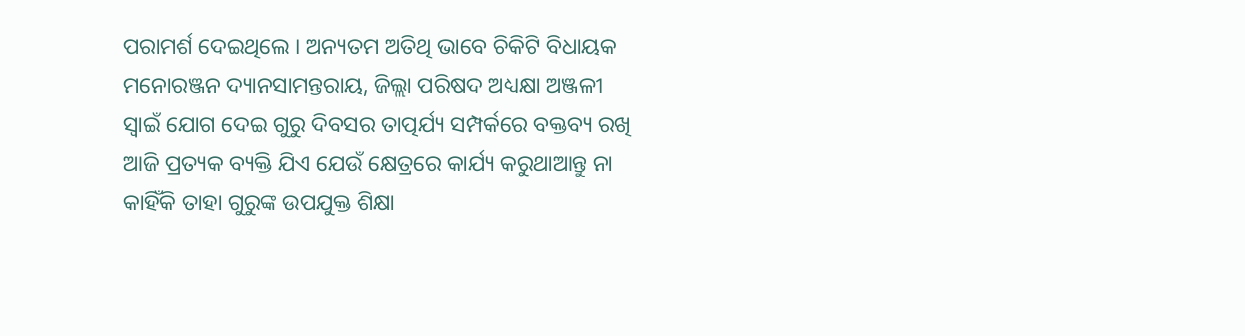ପରାମର୍ଶ ଦେଇଥିଲେ । ଅନ୍ୟତମ ଅତିଥି ଭାବେ ଚିକିଟି ବିଧାୟକ ମନୋରଞ୍ଜନ ଦ୍ୟାନସାମନ୍ତରାୟ, ଜିଲ୍ଲା ପରିଷଦ ଅଧ୍ୟକ୍ଷା ଅଞ୍ଜଳୀ ସ୍ବାଇଁ ଯୋଗ ଦେଇ ଗୁରୁ ଦିବସର ତାତ୍ପର୍ଯ୍ୟ ସମ୍ପର୍କରେ ବକ୍ତବ୍ୟ ରଖି ଆଜି ପ୍ରତ୍ୟକ ବ୍ୟକ୍ତି ଯିଏ ଯେଉଁ କ୍ଷେତ୍ରରେ କାର୍ଯ୍ୟ କରୁଥାଆନ୍ତୁ ନା କାହିଁକି ତାହା ଗୁରୁଙ୍କ ଉପଯୁକ୍ତ ଶିକ୍ଷା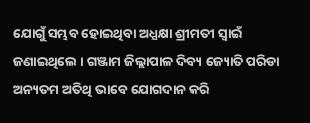ଯୋଗୁଁ ସମ୍ଭବ ହୋଇଥିବା ଅଧ୍ଯକ୍ଷା ଶ୍ରୀମତୀ ସ୍ବାଇଁ ଜଣାଇଥିଲେ । ଗଞ୍ଜାମ ଜିଲ୍ଲାପାଳ ଦିବ୍ୟ ଜ୍ୟୋତି ପରିଡା ଅନ୍ୟତମ ଅତିଥି ଭାବେ ଯୋଗଦାନ କରି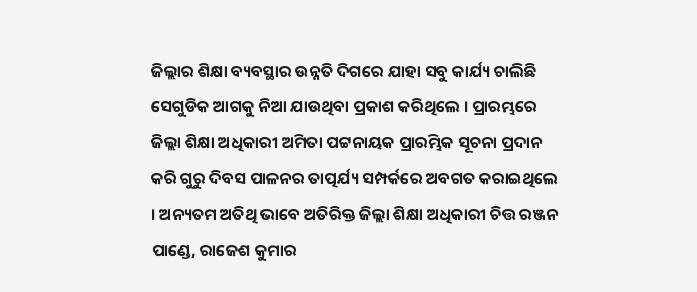ଜିଲ୍ଲାର ଶିକ୍ଷା ବ୍ୟବସ୍ଥାର ଉନ୍ନତି ଦିଗରେ ଯାହା ସବୁ କାର୍ଯ୍ୟ ଚାଲିଛି ସେଗୁଡିକ ଆଗକୁ ନିଆ ଯାଉଥିବା ପ୍ରକାଶ କରିଥିଲେ । ପ୍ରାରମ୍ଭରେ ଜିଲ୍ଲା ଶିକ୍ଷା ଅଧିକାରୀ ଅମିତା ପଟ୍ଟନାୟକ ପ୍ରାରମ୍ଭିକ ସୂଚନା ପ୍ରଦାନ କରି ଗୁରୁ ଦିବସ ପାଳନର ତାତ୍ପର୍ଯ୍ୟ ସମ୍ପର୍କରେ ଅବଗତ କରାଇଥିଲେ । ଅନ୍ୟତମ ଅତିଥି ଭାବେ ଅତିରିକ୍ତ ଜିଲ୍ଲା ଶିକ୍ଷା ଅଧିକାରୀ ଚିତ୍ତ ରଞ୍ଜନ ପାଣ୍ଡେ, ରାଜେଶ କୁମାର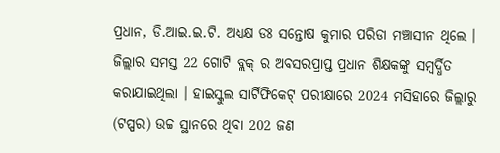ପ୍ରଧାନ, ଡି.ଆଇ.ଇ.ଟି. ଅଧ୍ଯକ୍ଷ ଡଃ ସନ୍ତୋଷ କୁମାର ପରିଡା ମଞ୍ଚାସୀନ ଥିଲେ । ଜିଲ୍ଲାର ସମସ୍ତ 22 ଗୋଟି ବ୍ଲକ୍ ର ଅବସରପ୍ରାପ୍ତ ପ୍ରଧାନ ଶିକ୍ଷକଙ୍କୁ ସମ୍ବର୍ଦ୍ଧିତ କରାଯାଇଥିଲା । ହାଇସ୍କୁଲ ସାର୍ଟିଫିକେଟ୍ ପରୀକ୍ଷାରେ 2024 ମସିହାରେ ଜିଲ୍ଲାରୁ (ଟପ୍ପର) ଉଚ୍ଚ ସ୍ଥାନରେ ଥିବା 202 ଜଣ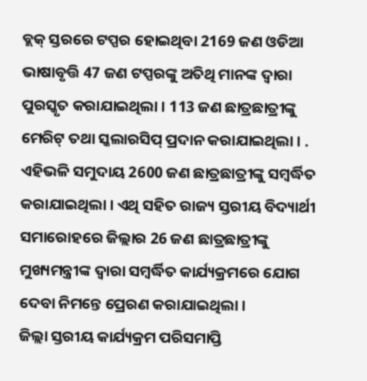ବ୍ଲକ୍ ସ୍ତରରେ ଟପ୍ପର ହୋଇଥିବା 2169 ଜଣ ଓଡିଆ ଭାଷାବୃତ୍ତି 47 ଜଣ ଟପ୍ପରଙ୍କୁ ଅତିଥି ମାନଙ୍କ ଦ୍ବାରା ପୁରସ୍କୃତ କରାଯାଇଥିଲା । 113 ଜଣ ଛାତ୍ରଛାତ୍ରୀଙ୍କୁ ମେରିଟ୍ ତଥା ସ୍କଲାରସିପ୍ ପ୍ରଦାନ କରାଯାଇଥିଲା । . ଏହିଭଳି ସମୁଦାୟ 2600 ଜଣ ଛାତ୍ରଛାତ୍ରୀଙ୍କୁ ସମ୍ବର୍ଦ୍ଧିତ କରାଯାଇଥିଲା । ଏଥି ସହିତ ରାଜ୍ୟ ସ୍ତରୀୟ ବିଦ୍ୟାର୍ଥୀ ସମାରୋହରେ ଜିଲ୍ଲାର 26 ଜଣ ଛାତ୍ରଛାତ୍ରୀଙ୍କୁ ମୁଖ୍ୟମନ୍ତ୍ରୀଙ୍କ ଦ୍ବାରା ସମ୍ବର୍ଦ୍ଧିତ କାର୍ଯ୍ୟକ୍ରମରେ ଯୋଗ ଦେବା ନିମନ୍ତେ ପ୍ରେରଣ କରାଯାଇଥିଲା ।
ଜିଲ୍ଲା ସ୍ତରୀୟ କାର୍ଯ୍ୟକ୍ରମ ପରିସମାପ୍ତି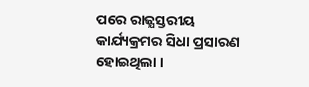ପରେ ରାଜ୍ଯସ୍ତରୀୟ କାର୍ଯ୍ୟକ୍ରମର ସିଧା ପ୍ରସାରଣ ହୋଇଥିଲା ।